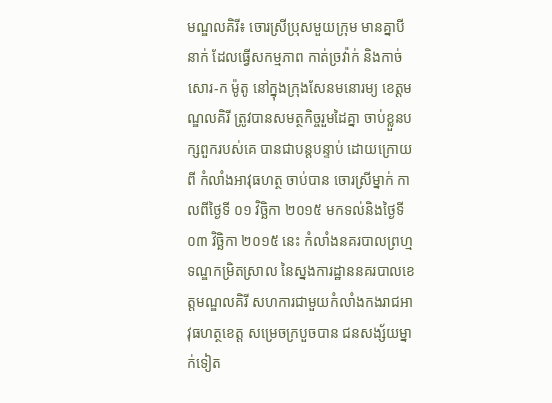មណ្ឌលគិរី៖ ចោរស្រីប្រុសមួយក្រុម មានគ្នាបីនាក់ ដែលធ្វើសកម្មភាព កាត់ច្រវ៉ាក់ និងកាច់សោរ-ក ម៉ូតូ នៅក្នុងក្រុងសែនមនោរម្យ ខេត្តមណ្ឌលគិរី ត្រូវបានសមត្ថកិច្ចរួមដៃគ្នា ចាប់ខ្លួនបក្សពួករបស់គេ បានជាបន្តបន្ទាប់ ដោយក្រោយពី កំលាំងអាវុធហត្ថ ចាប់បាន ចោរស្រីម្នាក់ កាលពីថ្ងៃទី ០១ វិច្ឆិកា ២០១៥ មកទល់និងថ្ងៃទី ០៣ វិច្ឆិកា ២០១៥ នេះ កំលាំងនគរបាលព្រហ្មទណ្ឌកម្រិតស្រាល នៃស្នងការដ្ឋាននគរបាលខេត្តមណ្ឌលគិរី សហការជាមួយកំលាំងកងរាជអាវុធហត្ថខេត្ត សម្រេចក្របួចបាន ជនសង្ស័យម្នាក់ទៀត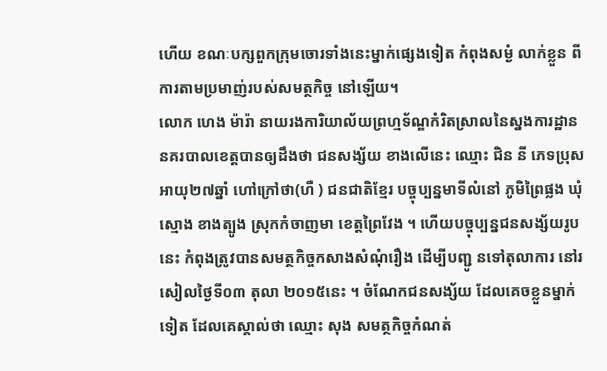ហើយ ខណៈបក្សពួកក្រុមចោរទាំងនេះម្នាក់ផ្សេងទៀត កំពុងសម្ងំ លាក់ខ្លួន ពីការតាមប្រមាញ់របស់សមត្ថកិច្ច នៅឡើយ។
លោក ហេង ម៉ារ៉ា នាយរងការិយាល័យព្រហ្មទ័ណ្ឌកំរិតស្រាលនៃស្នងការដ្ឋាននគរបាលខេត្តបានឲ្យដឹងថា ជនសង្ស័យ ខាងលើនេះ ឈ្មោះ ជិន នី ភេទប្រុស អាយុ២៧ឆ្នាំ ហៅក្រៅថា(ហឺ ) ជនជាតិខ្មែរ បច្ចុប្បន្នមាទីលំនៅ ភូមិព្រៃផ្លង ឃុំស្មោង ខាងត្បូង ស្រុកកំចាញមា ខេត្តព្រៃវែង ។ ហើយបច្ចុប្បន្នជនសង្ស័យរូបនេះ កំពុងត្រូវបានសមត្ថកិច្ចកសាងសំណុំរឿង ដើម្បីបញ្ជូ នទៅតុលាការ នៅរសៀលថ្ងៃទី០៣ តុលា ២០១៥នេះ ។ ចំណែកជនសង្ស័យ ដែលគេចខ្លួនម្នាក់ទៀត ដែលគេស្គាល់ថា ឈ្មោះ សុង សមត្ថកិច្ចកំណត់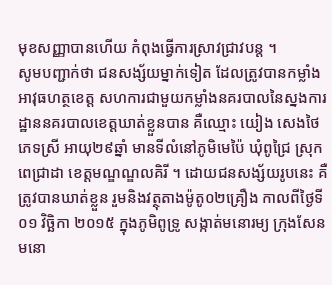មុខសញ្ញាបានហើយ កំពុងធ្វើការស្រាវជ្រាវបន្ត ។
សូមបញ្ជាក់ថា ជនសង្ស័យម្នាក់ទៀត ដែលត្រូវបានកម្លាំងអាវុធហត្ថខេត្ត សហការជាមួយកម្លាំងនគរបាលនៃស្នងការដ្ឋាននគរបាលខេត្តឃាត់ខ្លួនបាន គឺឈ្មោះ យៀង សេងថៃ ភេទស្រី អាយុ២៩ឆ្នាំ មានទីលំនៅភូមិមេប៉ៃ ឃុំពូជ្រៃ ស្រុកពេជ្រាដា ខេត្តមណ្ឌណ្ឌលគិរី ។ ដោយជនសង្ស័យរូបនេះ គឺត្រូវបានឃាត់ខ្លួន រួមនិងវត្ថុតាងម៉ូតូ០២គ្រឿង កាលពីថ្ងៃទី០១ វិច្ឆិកា ២០១៥ ក្នុងភូមិពូទ្រូ សង្កាត់មនោរម្យ ក្រុងសែនមនោ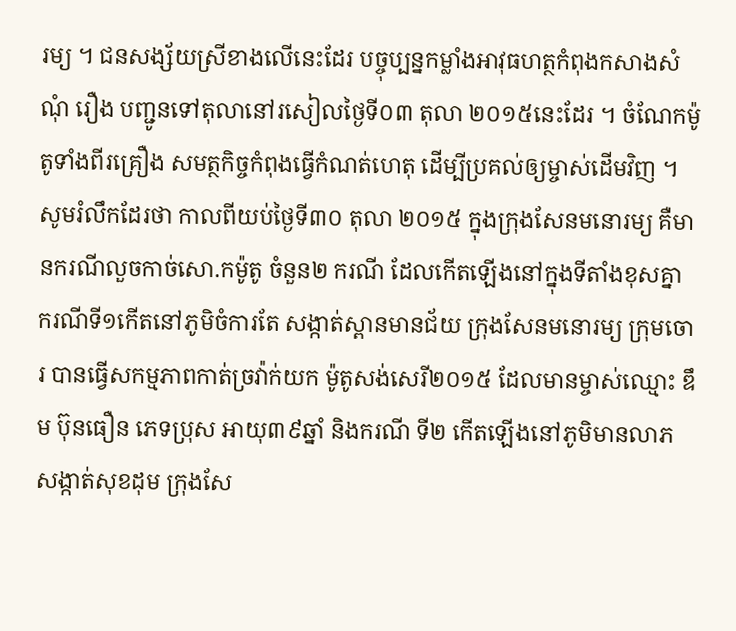រម្យ ។ ជនសង្ស័យស្រីខាងលើនេះដែរ បច្ចុប្បន្នកម្លាំងអាវុធហត្ថកំពុងកសាងសំណុំ រឿង បញ្ជូនទៅតុលានៅរសៀលថ្ងៃទី០៣ តុលា ២០១៥នេះដែរ ។ ចំណែកម៉ូតូទាំងពីរគ្រឿង សមត្ថកិច្ចកំពុងធ្វើកំណត់ហេតុ ដើម្បីប្រគល់ឲ្យម្ចាស់ដើមវិញ ។
សូមរំលឹកដែរថា កាលពីយប់ថ្ងៃទី៣០ តុលា ២០១៥ ក្នុងក្រុងសែនមនោរម្យ គឺមានករណីលួចកាច់សោ.កម៉ូតូ ចំនួន២ ករណី ដែលកើតឡើងនៅក្នុងទីតាំងខុសគ្នា ករណីទី១កើតនៅភូមិចំការតែ សង្កាត់ស្ពានមានជ័យ ក្រុងសែនមនោរម្យ ក្រុមចោរ បានធ្វើសកម្មភាពកាត់ច្រវ៉ាក់យក ម៉ូតូសង់សេរី២០១៥ ដែលមានម្ចាស់ឈ្មោះ ឌឹម ប៊ុនធឿន ភេទប្រុស អាយុ៣៩ឆ្នាំ និងករណី ទី២ កើតឡើងនៅភូមិមានលាភ សង្កាត់សុខដុម ក្រុងសែ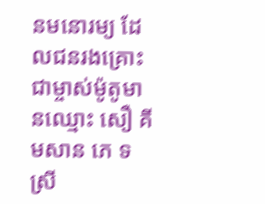នមនោរម្យ ដែលជនរងគ្រោះជាម្ចាស់ម៉ូតូមានឈ្មោះ សឿ គីមសាន ភេ ទស្រី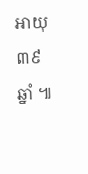អាយុ៣៩ឆ្នាំ ៕